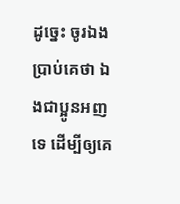ដូច្នេះ ចូរឯងប្រាប់គេថា ឯងជាប្អូនអញទេ ដើម្បីឲ្យគេ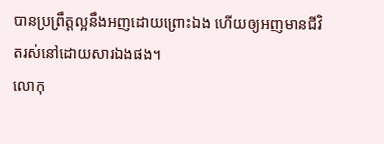បានប្រព្រឹត្តល្អនឹងអញដោយព្រោះឯង ហើយឲ្យអញមានជីវិតរស់នៅដោយសារឯងផង។
លោកុ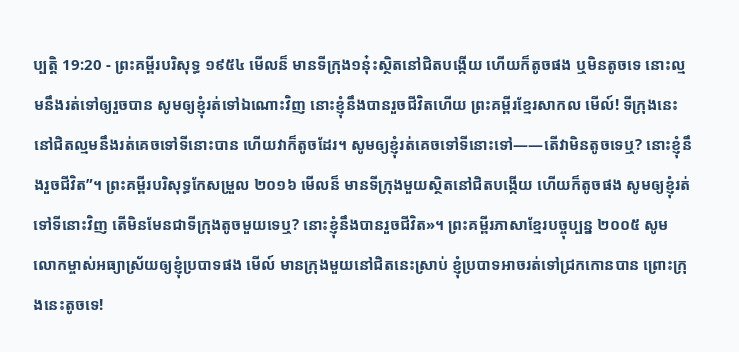ប្បត្តិ 19:20 - ព្រះគម្ពីរបរិសុទ្ធ ១៩៥៤ មើលន៏ មានទីក្រុង១នុ៎ះស្ថិតនៅជិតបង្កើយ ហើយក៏តូចផង ឬមិនតូចទេ នោះល្មមនឹងរត់ទៅឲ្យរួចបាន សូមឲ្យខ្ញុំរត់ទៅឯណោះវិញ នោះខ្ញុំនឹងបានរួចជីវិតហើយ ព្រះគម្ពីរខ្មែរសាកល មើល៍! ទីក្រុងនេះនៅជិតល្មមនឹងរត់គេចទៅទីនោះបាន ហើយវាក៏តូចដែរ។ សូមឲ្យខ្ញុំរត់គេចទៅទីនោះទៅ——តើវាមិនតូចទេឬ? នោះខ្ញុំនឹងរួចជីវិត”។ ព្រះគម្ពីរបរិសុទ្ធកែសម្រួល ២០១៦ មើលន៏ មានទីក្រុងមួយស្ថិតនៅជិតបង្កើយ ហើយក៏តូចផង សូមឲ្យខ្ញុំរត់ទៅទីនោះវិញ តើមិនមែនជាទីក្រុងតូចមួយទេឬ? នោះខ្ញុំនឹងបានរួចជីវិត»។ ព្រះគម្ពីរភាសាខ្មែរបច្ចុប្បន្ន ២០០៥ សូមលោកម្ចាស់អធ្យាស្រ័យឲ្យខ្ញុំប្របាទផង មើល៍ មានក្រុងមួយនៅជិតនេះស្រាប់ ខ្ញុំប្របាទអាចរត់ទៅជ្រកកោនបាន ព្រោះក្រុងនេះតូចទេ!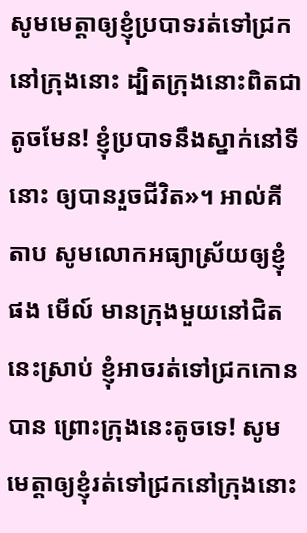សូមមេត្តាឲ្យខ្ញុំប្របាទរត់ទៅជ្រកនៅក្រុងនោះ ដ្បិតក្រុងនោះពិតជាតូចមែន! ខ្ញុំប្របាទនឹងស្នាក់នៅទីនោះ ឲ្យបានរួចជីវិត»។ អាល់គីតាប សូមលោកអធ្យាស្រ័យឲ្យខ្ញុំផង មើល៍ មានក្រុងមួយនៅជិតនេះស្រាប់ ខ្ញុំអាចរត់ទៅជ្រកកោនបាន ព្រោះក្រុងនេះតូចទេ! សូមមេត្តាឲ្យខ្ញុំរត់ទៅជ្រកនៅក្រុងនោះ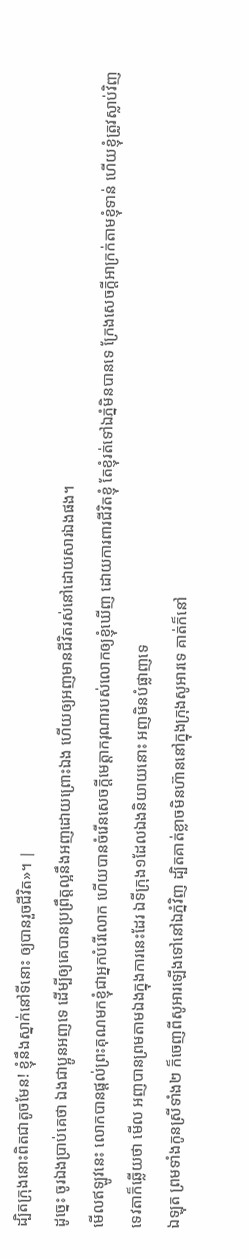ដ្បិតក្រុងនោះពិតជាតូចមែន! ខ្ញុំនឹងស្នាក់នៅទីនោះ ឲ្យបានរួចជីវិត»។ |
ដូច្នេះ ចូរឯងប្រាប់គេថា ឯងជាប្អូនអញទេ ដើម្បីឲ្យគេបានប្រព្រឹត្តល្អនឹងអញដោយព្រោះឯង ហើយឲ្យអញមានជីវិតរស់នៅដោយសារឯងផង។
មើលឥឡូវនេះ លោកបានផ្តល់ព្រះគុណមកខ្ញុំជាអ្នកបំរើលោក ហើយបានចំរើនសេចក្ដីមេត្តាករុណារបស់លោកឲ្យខ្ញុំឃើញ ដោយការពារជីវិតខ្ញុំ តែខ្ញុំរត់ទៅឯភ្នំមិនបានទេ ក្រែងសេចក្ដីអាក្រក់តាមខ្ញុំទាន់ ហើយខ្ញុំត្រូវស្លាប់វិញ
ទេវតាក៏ឆ្លើយថា មើល អញបានព្រមតាមឯងក្នុងការនេះដែរ ឯទីក្រុង១ដែលឯងនិយាយនោះ អញមិនបំផ្លាញទេ
ឯឡុត ព្រមទាំងកូនស្រីទាំង២ ក៏ចេញពីសូអារឡើងទៅនៅឯភ្នំវិញ ដ្បិតគាត់ខ្លាចមិនហ៊ាននៅក្នុងក្រុងសូអារទេ គាត់ក៏នៅ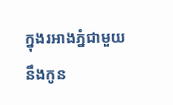ក្នុងរអាងភ្នំជាមួយនឹងកូន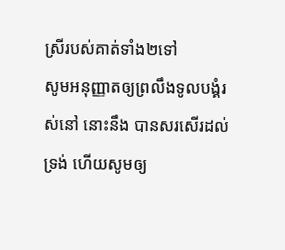ស្រីរបស់គាត់ទាំង២ទៅ
សូមអនុញ្ញាតឲ្យព្រលឹងទូលបង្គំរស់នៅ នោះនឹង បានសរសើរដល់ទ្រង់ ហើយសូមឲ្យ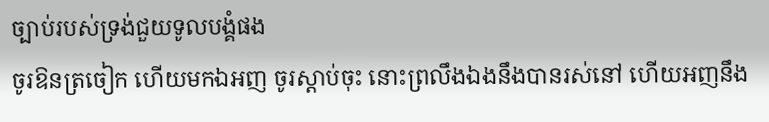ច្បាប់របស់ទ្រង់ជួយទូលបង្គំផង
ចូរឱនត្រចៀក ហើយមកឯអញ ចូរស្តាប់ចុះ នោះព្រលឹងឯងនឹងបានរស់នៅ ហើយអញនឹង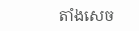តាំងសេច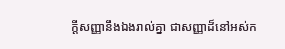ក្ដីសញ្ញានឹងឯងរាល់គ្នា ជាសញ្ញាដ៏នៅអស់ក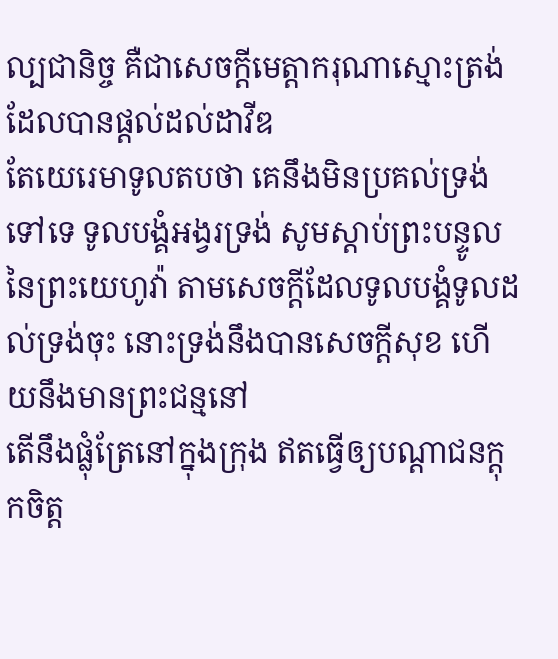ល្បជានិច្ច គឺជាសេចក្ដីមេត្តាករុណាស្មោះត្រង់ ដែលបានផ្តល់ដល់ដាវីឌ
តែយេរេមាទូលតបថា គេនឹងមិនប្រគល់ទ្រង់ទៅទេ ទូលបង្គំអង្វរទ្រង់ សូមស្តាប់ព្រះបន្ទូលនៃព្រះយេហូវ៉ា តាមសេចក្ដីដែលទូលបង្គំទូលដល់ទ្រង់ចុះ នោះទ្រង់នឹងបានសេចក្ដីសុខ ហើយនឹងមានព្រះជន្មនៅ
តើនឹងផ្លុំត្រែនៅក្នុងក្រុង ឥតធ្វើឲ្យបណ្តាជនក្តុកចិត្ត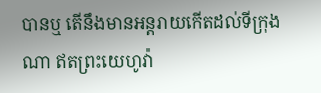បានឬ តើនឹងមានអន្តរាយកើតដល់ទីក្រុងណា ឥតព្រះយេហូវ៉ា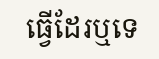ធ្វើដែរឬទេ